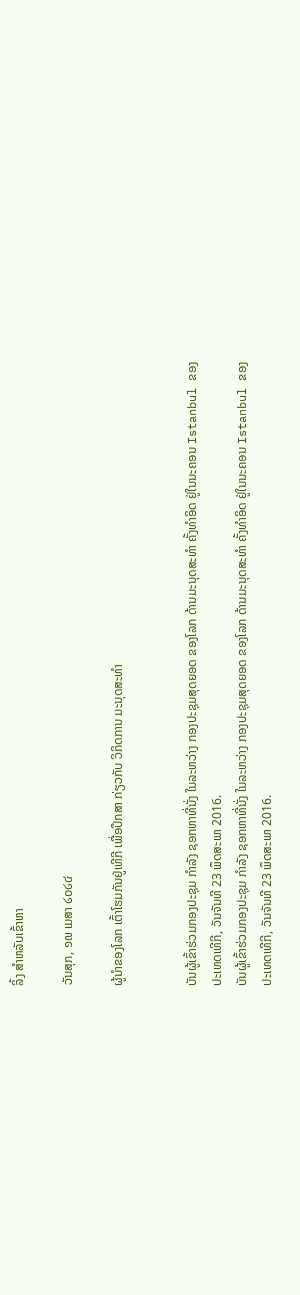ລິ້ງ ສຳຫລັບເຂົ້າຫາ

ວັນສຸກ, ໑໙ ເມສາ ໒໐໒໔

ຜູ້ນຳຂອງໂລກ ເຕົ້າໂຮມກັນຢູ່ເທີກີ ເພື່ອປຶກສາ ກ່ຽວກັບ ວິກິດການ ມະນຸດສະທຳ


ບັນຜູ້ເຂົ້າຮ່ວມກອງປະຊຸມ ກຳລັງ ຊອກຫາທີ່ນັ່ງ ໃນລະຫວ່າງ ກອງປະຊຸມສຸດຍອດ ຂອງໂລກ ດ້ານມະນຸດສະທຳ ຄັ້ງທຳອິດ ຢູ່ໃນນະຄອນ Istanbul ຂອງປະເທດເທີກີ, ວັນຈັນທີ 23 ພຶດສະພາ 2016.
ບັນຜູ້ເຂົ້າຮ່ວມກອງປະຊຸມ ກຳລັງ ຊອກຫາທີ່ນັ່ງ ໃນລະຫວ່າງ ກອງປະຊຸມສຸດຍອດ ຂອງໂລກ ດ້ານມະນຸດສະທຳ ຄັ້ງທຳອິດ ຢູ່ໃນນະຄອນ Istanbul ຂອງປະເທດເທີກີ, ວັນຈັນທີ 23 ພຶດສະພາ 2016.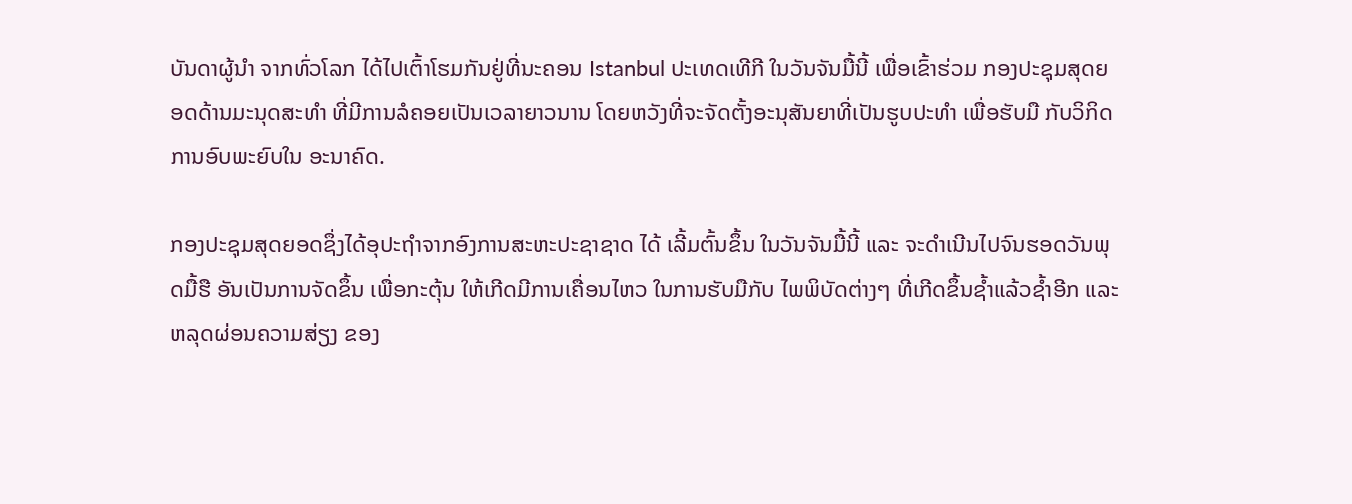ບັນດາຜູ້ນຳ ຈາກທົ່ວໂລກ ໄດ້ໄປເຕົ້າໂຮມກັນຢູ່ທີ່ນະຄອນ Istanbul ປະເທດເທີກີ ໃນວັນຈັນມື້ນີ້ ເພື່ອເຂົ້າຮ່ວມ ກອງປະຊຸມສຸດຍອດດ້ານມະນຸດສະທຳ ທີ່ມີການລໍຄອຍເປັນເວລາຍາວນານ ໂດຍຫວັງທີ່ຈະຈັດຕັ້ງອະນຸສັນຍາທີ່ເປັນຮູບປະທຳ ເພື່ອຮັບມື ກັບວິກິດການອົບພະຍົບໃນ ອະນາຄົດ.

ກອງປະຊຸມສຸດຍອດຊຶ່ງໄດ້ອຸປະຖຳຈາກອົງການສະຫະປະຊາຊາດ ໄດ້ ເລີ້ມຕົ້ນຂຶ້ນ ໃນວັນຈັນມື້ນີ້ ແລະ ຈະດຳເນີນໄປຈົນຮອດວັນພຸດມື້ຮື ອັນເປັນການຈັດຂຶ້ນ ເພື່ອກະຕຸ້ນ ໃຫ້ເກີດມີການເຄື່ອນໄຫວ ໃນການຮັບມືກັບ ໄພພິບັດຕ່າງໆ ທີ່ເກີດຂຶ້ນຊ້ຳແລ້ວຊ້ຳອີກ ແລະ ຫລຸດຜ່ອນຄວາມສ່ຽງ ຂອງ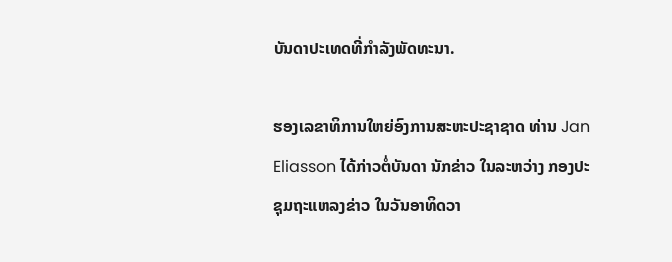ບັນດາປະເທດທີ່ກຳລັງພັດທະນາ.

ຮອງເລຂາທິການໃຫຍ່ອົງການສະຫະປະຊາຊາດ ທ່ານ Jan Eliasson ໄດ້ກ່າວຕໍ່ບັນດາ ນັກຂ່າວ ໃນລະຫວ່າງ ກອງປະຊຸມຖະແຫລງຂ່າວ ໃນວັນອາທິດວາ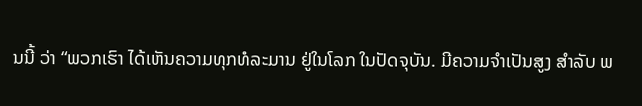ນນີ້ ວ່າ “ພວກເຮົາ ໄດ້ເຫັນຄວາມທຸກທໍລະມານ ຢູ່ໃນໂລກ ໃນປັດຈຸບັນ. ມີຄວາມຈຳເປັນສູງ ສຳລັບ ພ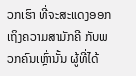ວກເຮົາ ທີ່ຈະສະແດງອອກເຖິງຄວາມສາມັກຄີ ກັບພວກຄົນເຫຼົ່ານັ້ນ ຜູ້ທີ່ໄດ້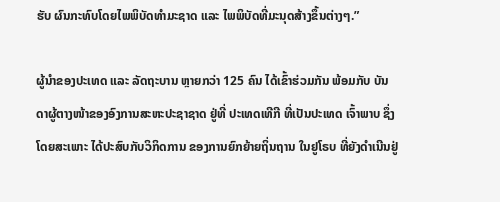ຮັບ ຜົນກະທົບໂດຍໄພພິບັດທຳມະຊາດ ແລະ ໄພພິບັດທີ່ມະນຸດສ້າງຂຶ້ນຕ່າງໆ.”

ຜູ້ນຳຂອງປະເທດ ແລະ ລັດຖະບານ ຫຼາຍກວ່າ 125 ຄົນ ໄດ້ເຂົ້າຮ່ວມກັນ ພ້ອມກັບ ບັນດາຜູ້ຕາງໜ້າຂອງອົງການສະຫະປະຊາຊາດ ຢູ່ທີ່ ປະເທດເທີກີ ທີ່ເປັນປະເທດ ເຈົ້າພາບ ຊຶ່ງໂດຍສະເພາະ ໄດ້ປະສົບກັບວິກິດການ ຂອງການຍົກຍ້າຍຖິ່ນຖານ ໃນຢູໂຣບ ທີ່ຍັງດຳເນີນຢູ່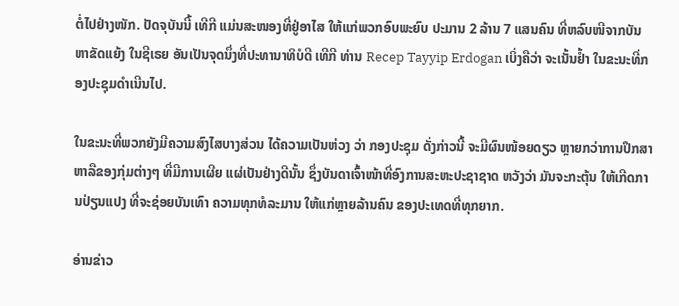ຕໍ່ໄປຢ່າງໜັກ. ປັດຈຸບັນນີ້ ເທີກີ ແມ່ນສະໜອງທີ່ຢູ່ອາໄສ ໃຫ້ແກ່ພວກອົບພະຍົບ ປະມານ 2 ລ້ານ 7 ແສນຄົນ ທີ່ຫລົບໜີຈາກບັນຫາຂັດແຍ້ງ ໃນຊີເຣຍ ອັນເປັນຈຸດນຶ່ງທີ່ປະທານາທິບໍດີ ເທີກີ ທ່ານ Recep Tayyip Erdogan ເບິ່ງຄືວ່າ ຈະເນັ້ນຢ້ຳ ໃນຂະນະທີ່ກອງປະຊຸມດຳເນີນໄປ.

ໃນຂະນະທີ່ພວກຍັງມີຄວາມສົງໄສບາງສ່ວນ ໄດ້ຄວາມເປັນຫ່ວງ ວ່າ ກອງປະຊຸມ ດັ່ງກ່າວນີ້ ຈະມີຜົນໜ້ອຍດຽວ ຫຼາຍກວ່າການປຶກສາຫາລືຂອງກຸ່ມຕ່າງໆ ທີ່ມີການເຜີຍ ແຜ່ເປັນຢ່າງດີນັ້ນ ຊຶ່ງບັນດາເຈົ້າໜ້າທີ່ອົງການສະຫະປະຊາຊາດ ຫວັງວ່າ ມັນຈະກະຕຸ້ນ ໃຫ້ເກີດການປ່ຽນແປງ ທີ່ຈະຊ່ອຍບັນເທົາ ຄວາມທຸກທໍລະມານ ໃຫ້ແກ່ຫຼາຍລ້ານຄົນ ຂອງປະເທດທີ່ທຸກຍາກ.

ອ່ານຂ່າວ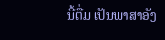ນີ້ຕື່ມ ເປັນພາສາອັງ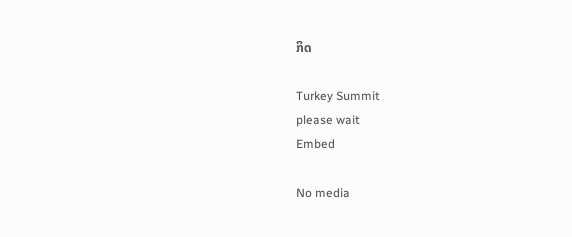ກິດ

Turkey Summit
please wait
Embed

No media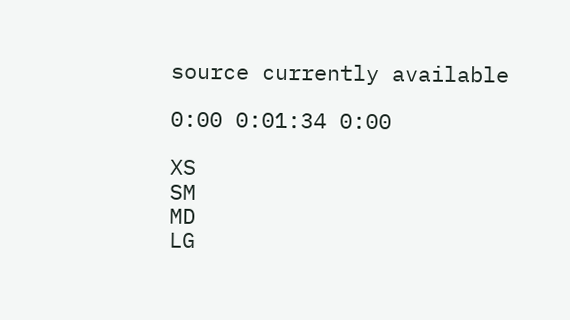source currently available

0:00 0:01:34 0:00

XS
SM
MD
LG